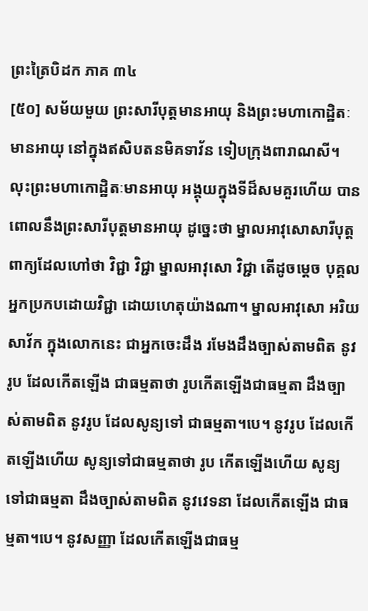ព្រះត្រៃបិដក ភាគ ៣៤
[៥០] សម័យមួយ ព្រះសារីបុត្តមានអាយុ និងព្រះមហាកោដ្ឋិតៈមានអាយុ នៅក្នុងឥសិបតនមិគទាវ័ន ទៀបក្រុងពារាណសី។ លុះព្រះមហាកោដ្ឋិតៈមានអាយុ អង្គុយក្នុងទីដ៏សមគួរហើយ បានពោលនឹងព្រះសារីបុត្តមានអាយុ ដូច្នេះថា ម្នាលអាវុសោសារីបុត្ត ពាក្យដែលហៅថា វិជ្ជា វិជ្ជា ម្នាលអាវុសោ វិជ្ជា តើដូចម្តេច បុគ្គលអ្នកប្រកបដោយវិជ្ជា ដោយហេតុយ៉ាងណា។ ម្នាលអាវុសោ អរិយសាវ័ក ក្នុងលោកនេះ ជាអ្នកចេះដឹង រមែងដឹងច្បាស់តាមពិត នូវរូប ដែលកើតឡើង ជាធម្មតាថា រូបកើតឡើងជាធម្មតា ដឹងច្បាស់តាមពិត នូវរូប ដែលសូន្យទៅ ជាធម្មតា។បេ។ នូវរូប ដែលកើតឡើងហើយ សូន្យទៅជាធម្មតាថា រូប កើតឡើងហើយ សូន្យទៅជាធម្មតា ដឹងច្បាស់តាមពិត នូវវេទនា ដែលកើតឡើង ជាធម្មតា។បេ។ នូវសញ្ញា ដែលកើតឡើងជាធម្ម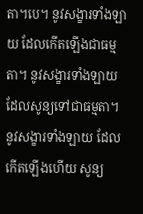តា។បេ។ នូវសង្ខារទាំងឡាយ ដែលកើតឡើងជាធម្មតា។ នូវសង្ខារទាំងឡាយ ដែលសូន្យទៅជាធម្មតា។ នូវសង្ខារទាំងឡាយ ដែលកើតឡើងហើយ សូន្យ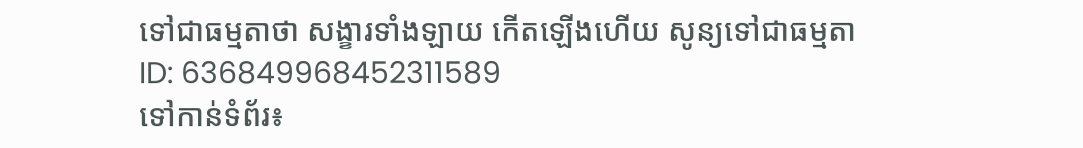ទៅជាធម្មតាថា សង្ខារទាំងឡាយ កើតឡើងហើយ សូន្យទៅជាធម្មតា
ID: 636849968452311589
ទៅកាន់ទំព័រ៖